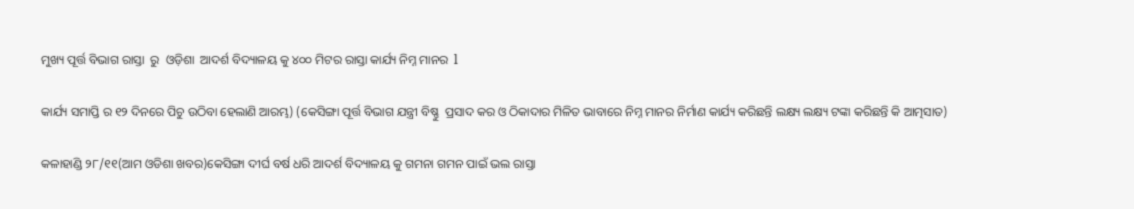ମୁଖ୍ୟ ପୂର୍ତ୍ତ ବିଭାଗ ରାସ୍ତା  ରୁ  ଓଡ଼ିଶା  ଆଦର୍ଶ ବିଦ୍ୟାଳୟ କୁ ୪୦୦ ମିଟର ରାସ୍ତା କାର୍ଯ୍ୟ ନିମ୍ନ ମାନର  l

କାର୍ଯ୍ୟ ସମାପ୍ତି ର ୧୨ ଦିନରେ ପିଚୁ ଉଠିବା ହେଲାଣି ଆରମ୍ଭ) (କେସିଙ୍ଗା ପୂର୍ତ୍ତ ବିଭାଗ ଯନ୍ତ୍ରୀ ବିଷ୍ଣୁ  ପ୍ରସାଦ କର ଓ ଠିକାଦାର ମିଳିତ ଭାବାରେ ନିମ୍ନ ମାନର ନିର୍ମାଣ କାର୍ଯ୍ୟ କରିଛନ୍ତି ଲକ୍ଷ୍ୟ ଲକ୍ଷ୍ୟ ଟଙ୍କା କରିଛନ୍ତି କି ଆତ୍ମସାତ)

କଳାହାଣ୍ଡି ୨୮/୧୧(ଆମ ଓଡିଶା ଖବର)କେସିଙ୍ଗା ଦୀର୍ଘ ବର୍ଷ ଧରି ଆଦର୍ଶ ବିଦ୍ୟାଳୟ କୁ ଗମନା ଗମନ ପାଇଁ ଭଲ ରାସ୍ତା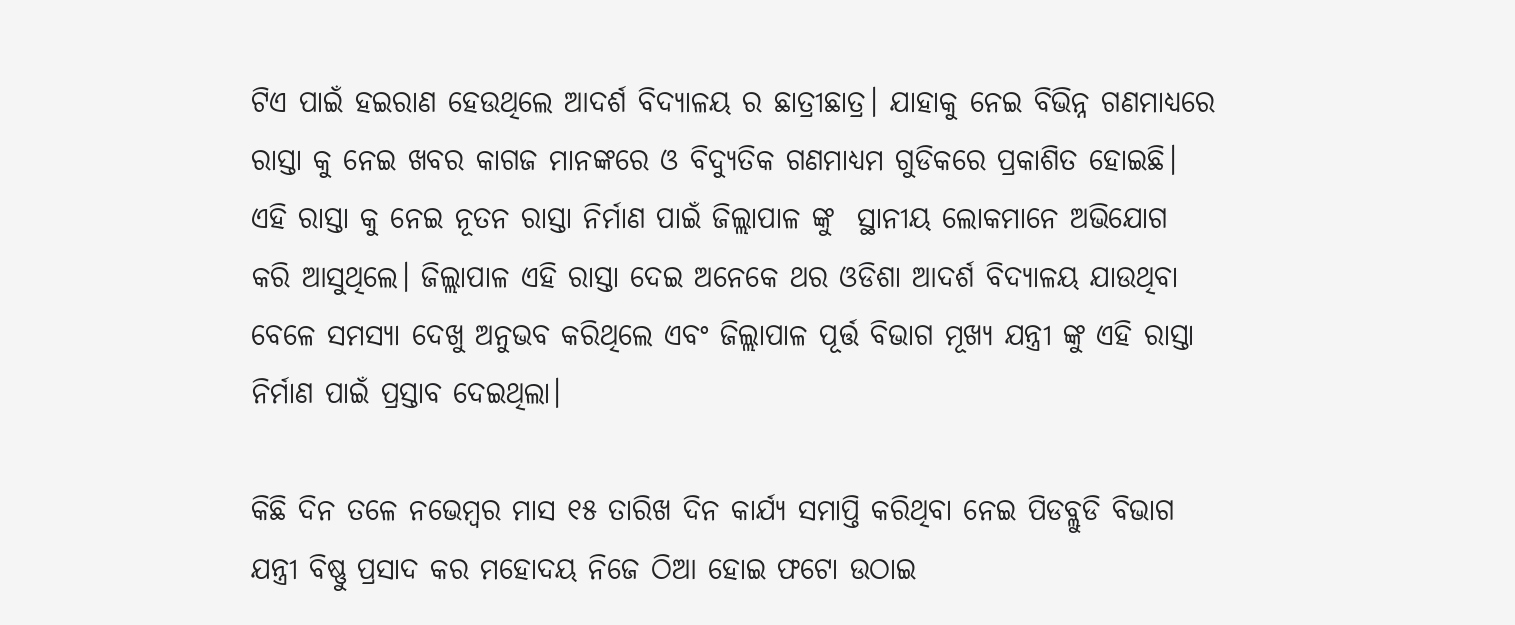ଟିଏ ପାଇଁ ହଇରାଣ ହେଉଥିଲେ ଆଦର୍ଶ ବିଦ୍ୟାଳୟ ର ଛାତ୍ରୀଛାତ୍ର। ଯାହାକୁ ନେଇ ବିଭିନ୍ନ ଗଣମାଧ୍ୟରେ ରାସ୍ତା କୁ ନେଇ ଖବର କାଗଜ ମାନଙ୍କରେ ଓ ବିଦ୍ୟୁତିକ ଗଣମାଧ୍ୟମ ଗୁଡିକରେ ପ୍ରକାଶିତ ହୋଇଛି। ଏହି ରାସ୍ତା କୁ ନେଇ ନୂତନ ରାସ୍ତା ନିର୍ମାଣ ପାଇଁ ଜିଲ୍ଲାପାଳ ଙ୍କୁ  ସ୍ଥାନୀୟ ଲୋକମାନେ ଅଭିଯୋଗ କରି ଆସୁଥିଲେ। ଜିଲ୍ଲାପାଳ ଏହି ରାସ୍ତା ଦେଇ ଅନେକେ ଥର ଓଡିଶା ଆଦର୍ଶ ବିଦ୍ୟାଳୟ ଯାଉଥିବା ବେଳେ ସମସ୍ୟା ଦେଖୁ ଅନୁଭବ କରିଥିଲେ ଏବଂ ଜିଲ୍ଲାପାଳ ପୂର୍ତ୍ତ ବିଭାଗ ମୂଖ୍ୟ ଯନ୍ତ୍ରୀ ଙ୍କୁ ଏହି ରାସ୍ତା ନିର୍ମାଣ ପାଇଁ ପ୍ରସ୍ତାବ ଦେଇଥିଲା।

କିଛି ଦିନ ତଳେ ନଭେମ୍ବର ମାସ ୧୫ ତାରିଖ ଦିନ କାର୍ଯ୍ୟ ସମାପ୍ତି କରିଥିବା ନେଇ ପିଡବ୍ଲୁଡି ବିଭାଗ  ଯନ୍ତ୍ରୀ ବିଷ୍ଣୁ ପ୍ରସାଦ କର ମହୋଦୟ ନିଜେ ଠିଆ ହୋଇ ଫଟୋ ଉଠାଇ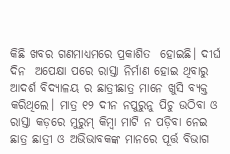କିଛି ଖବର ଗଣମାଧ୍ୟମରେ ପ୍ରକାଶିତ  ହୋଇଛି। ଦୀର୍ଘ ଦିନ  ଅପେକ୍ଷା ପରେ ରାସ୍ତା ନିର୍ମାଣ ହୋଇ ଥିବାରୁ ଆଦର୍ଶ ବିଦ୍ୟାଳୟ ର ଛାତ୍ରୀଛାତ୍ର ମାନେ ଖୁସି ବ୍ୟକ୍ତ କରିଥିଲେ। ମାତ୍ର ୧୨ ଦୀନ ନପୁରୁନୁ ପିଚୁ ଉଠିବା ଓ ରାସ୍ତା କଡ଼ରେ ମୁରୁମ୍ କିମ୍ବା ମାଟି ନ ପଡ଼ିବା ନେଇ ଛାତ୍ର ଛାତ୍ରୀ ଓ ଅଭିଭାବକଙ୍କ ମାନରେ ପୂର୍ତ୍ତ ବିଭାଗ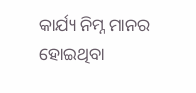କାର୍ଯ୍ୟ ନିମ୍ନ ମାନର ହୋଇଥିବା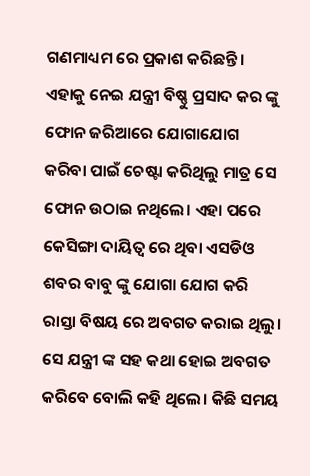ଗଣମାଧ୍ୟମ ରେ ପ୍ରକାଶ କରିଛନ୍ତି। ଏହାକୁ ନେଇ ଯନ୍ତ୍ରୀ ବିଷ୍ଣୁ ପ୍ରସାଦ କର ଙ୍କୁ ଫୋନ ଜରିଆରେ ଯୋଗାଯୋଗ କରିବା ପାଇଁ ଚେଷ୍ଟା କରିଥିଲୁ ମାତ୍ର ସେ ଫୋନ ଉଠାଇ ନଥିଲେ। ଏହା ପରେ କେସିଙ୍ଗା ଦାୟିତ୍ଵ ରେ ଥିବା ଏସଡିଓ ଶବର ବାବୁ ଙ୍କୁ ଯୋଗା ଯୋଗ କରି ରାସ୍ତା ବିଷୟ ରେ ଅବଗତ କରାଇ ଥିଲୁ। ସେ ଯନ୍ତ୍ରୀ ଙ୍କ ସହ କଥା ହୋଇ ଅବଗତ କରିବେ ବୋଲି କହି ଥିଲେ। କିଛି ସମୟ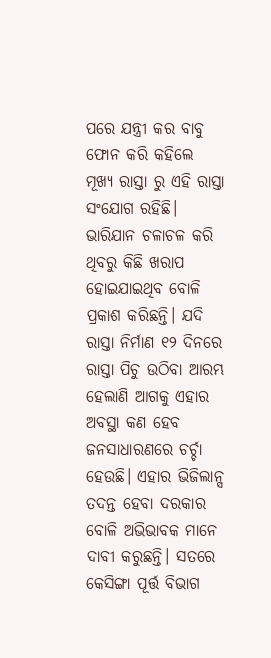ପରେ ଯନ୍ତ୍ରୀ କର ବାବୁ ଫୋନ କରି କହିଲେ ମୂଖ୍ୟ ରାସ୍ତା ରୁ ଏହି ରାସ୍ତା ସଂଯୋଗ ରହିଛି। ଭାରିଯାନ ଚଳାଚଳ କରି ଥିବରୁ କିଛି ଖରାପ ହୋଇଯାଇଥିବ ବୋଳି ପ୍ରକାଶ କରିଛନ୍ତି। ଯଦି ରାସ୍ତା ନିର୍ମାଣ ୧୨ ଦିନରେ ରାସ୍ତା ପିଚୁ ଉଠିବା ଆରମ୍ଭ ହେଲାଣି ଆଗକୁ ଏହାର ଅବସ୍ଥା କଣ ହେବ ଜନସାଧାରଣରେ ଚର୍ଚ୍ଚା ହେଉଛି। ଏହାର ଭିଜିଲାନ୍ସ ତଦନ୍ତ ହେବା ଦରକାର ବୋଳି ଅଭିଭାବକ ମାନେ ଦାବୀ କରୁଛନ୍ତି। ସତରେ କେସିଙ୍ଗା ପୂର୍ତ୍ତ ବିଭାଗ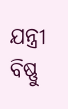ଯନ୍ତ୍ରୀ ବିଷ୍ଣୁ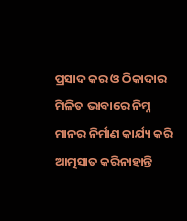ପ୍ରସାଦ କର ଓ ଠିକାଦାର ମିଳିତ ଭାବାରେ ନିମ୍ନ ମାନର ନିର୍ମାଣ କାର୍ଯ୍ୟ କରି ଆତ୍ମସାତ କରିନାହାନ୍ତି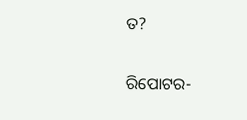ତ?

ରିପୋଟର-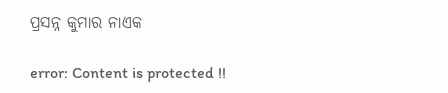ପ୍ରସନ୍ନ କୁମାର ନାଏକ

error: Content is protected !!